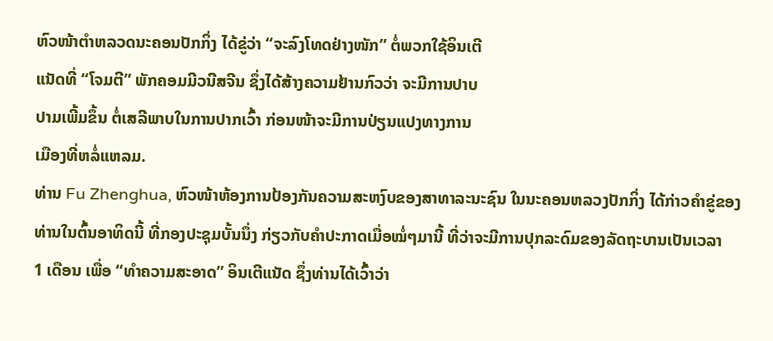ຫົວໜ້າຕໍາຫລວດນະຄອນປັກກິ່ງ ໄດ້ຂູ່ວ່າ “ຈະລົງໂທດຢ່າງໜັກ” ຕໍ່ພວກໃຊ້ອິນເຕີ
ແນັດທີ່ “ໂຈມຕີ” ພັກຄອມມີວນີສຈີນ ຊຶ່ງໄດ້ສ້າງຄວາມຢ້ານກົວວ່າ ຈະມີການປາບ
ປາມເພີ້ມຂຶ້ນ ຕໍ່ເສລີພາບໃນການປາກເວົ້າ ກ່ອນໜ້າຈະມີການປ່ຽນແປງທາງການ
ເມືອງທີ່ຫລໍ່ແຫລມ.
ທ່ານ Fu Zhenghua, ຫົວໜ້າຫ້ອງການປ້ອງກັນຄວາມສະຫງົບຂອງສາທາລະນະຊົນ ໃນນະຄອນຫລວງປັກກິ່ງ ໄດ້ກ່າວຄໍາຂູ່ຂອງທ່ານໃນຕົ້ນອາທິດນີ້ ທີ່ກອງປະຊຸມບັ້ນນຶ່ງ ກ່ຽວກັບຄໍາປະກາດເມື່ອໝໍ່ໆມານີ້ ທີ່ວ່າຈະມີການປຸກລະດົມຂອງລັດຖະບານເປັນເວລາ
1 ເດືອນ ເພື່ອ “ທໍາຄວາມສະອາດ” ອິນເຕີແນັດ ຊຶ່ງທ່ານໄດ້ເວົ້າວ່າ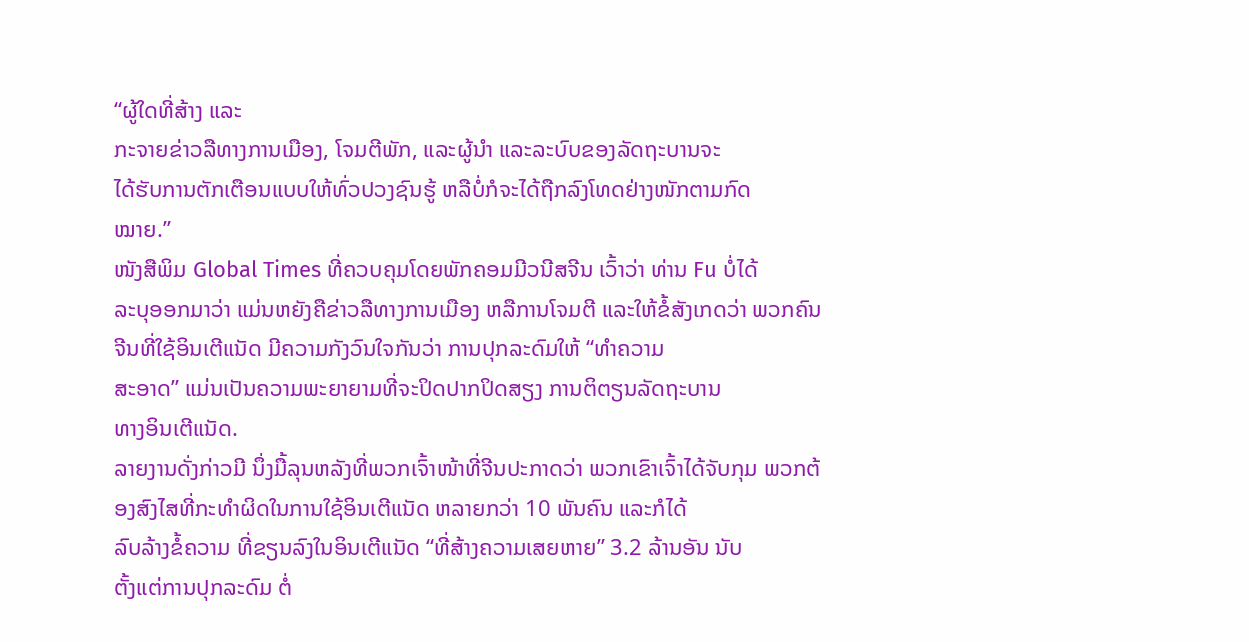“ຜູ້ໃດທີ່ສ້າງ ແລະ
ກະຈາຍຂ່າວລືທາງການເມືອງ, ໂຈມຕີພັກ, ແລະຜູ້ນໍາ ແລະລະບົບຂອງລັດຖະບານຈະ
ໄດ້ຮັບການຕັກເຕືອນແບບໃຫ້ທົ່ວປວງຊົນຮູ້ ຫລືບໍ່ກໍຈະໄດ້ຖືກລົງໂທດຢ່າງໜັກຕາມກົດ
ໝາຍ.”
ໜັງສືພິມ Global Times ທີ່ຄວບຄຸມໂດຍພັກຄອມມີວນີສຈີນ ເວົ້າວ່າ ທ່ານ Fu ບໍ່ໄດ້
ລະບຸອອກມາວ່າ ແມ່ນຫຍັງຄືຂ່າວລືທາງການເມືອງ ຫລືການໂຈມຕີ ແລະໃຫ້ຂໍ້ສັງເກດວ່າ ພວກຄົນຈີນທີ່ໃຊ້ອິນເຕີແນັດ ມີຄວາມກັງວົນໃຈກັນວ່າ ການປຸກລະດົມໃຫ້ “ທໍາຄວາມ
ສະອາດ” ແມ່ນເປັນຄວາມພະຍາຍາມທີ່ຈະປິດປາກປິດສຽງ ການຕິຕຽນລັດຖະບານ
ທາງອິນເຕີແນັດ.
ລາຍງານດັ່ງກ່າວມີ ນຶ່ງມື້ລຸນຫລັງທີ່ພວກເຈົ້າໜ້າທີ່ຈີນປະກາດວ່າ ພວກເຂົາເຈົ້າໄດ້ຈັບກຸມ ພວກຕ້ອງສົງໄສທີ່ກະທໍາຜິດໃນການໃຊ້ອິນເຕີແນັດ ຫລາຍກວ່າ 10 ພັນຄົນ ແລະກໍໄດ້
ລົບລ້າງຂໍ້ຄວາມ ທີ່ຂຽນລົງໃນອິນເຕີແນັດ “ທີ່ສ້າງຄວາມເສຍຫາຍ” 3.2 ລ້ານອັນ ນັບ
ຕັ້ງແຕ່ການປຸກລະດົມ ຕໍ່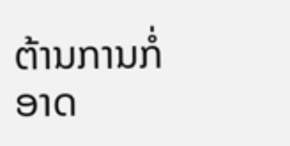ຕ້ານການກໍ່ອາດ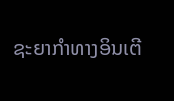ຊະຍາກໍາທາງອິນເຕີ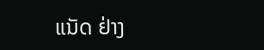ແນັດ ຢ່າງ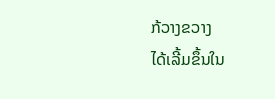ກ້ວາງຂວາງ
ໄດ້ເລີ້ມຂຶ້ນໃນ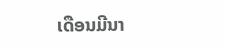ເດືອນມີນາ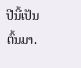ປີນີ້ເປັນຕົ້ນມາ.